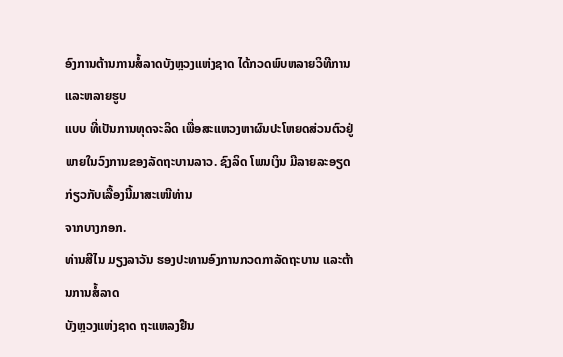ອົງການຕ້ານການສໍ້ລາດບັງຫຼວງແຫ່ງຊາດ ໄດ້ກວດພົບຫລາຍວິທີການ ແລະຫລາຍຮູບ
ແບບ ທີ່ເປັນການທຸດຈະລິດ ເພື່ອສະແຫວງຫາຜົນປະໂຫຍດສ່ວນຕົວຢູ່ພາຍໃນວົງການຂອງລັດຖະບານລາວ. ຊົງລິດ ໂພນເງິນ ມີລາຍລະອຽດກ່ຽວກັບເລື້ອງນີ້ມາສະເໜີທ່ານ
ຈາກບາງກອກ.
ທ່ານສີໄນ ມຽງລາວັນ ຮອງປະທານອົງການກວດກາລັດຖະບານ ແລະຕ້ານການສໍ້ລາດ
ບັງຫຼວງແຫ່ງຊາດ ຖະແຫລງຢືນ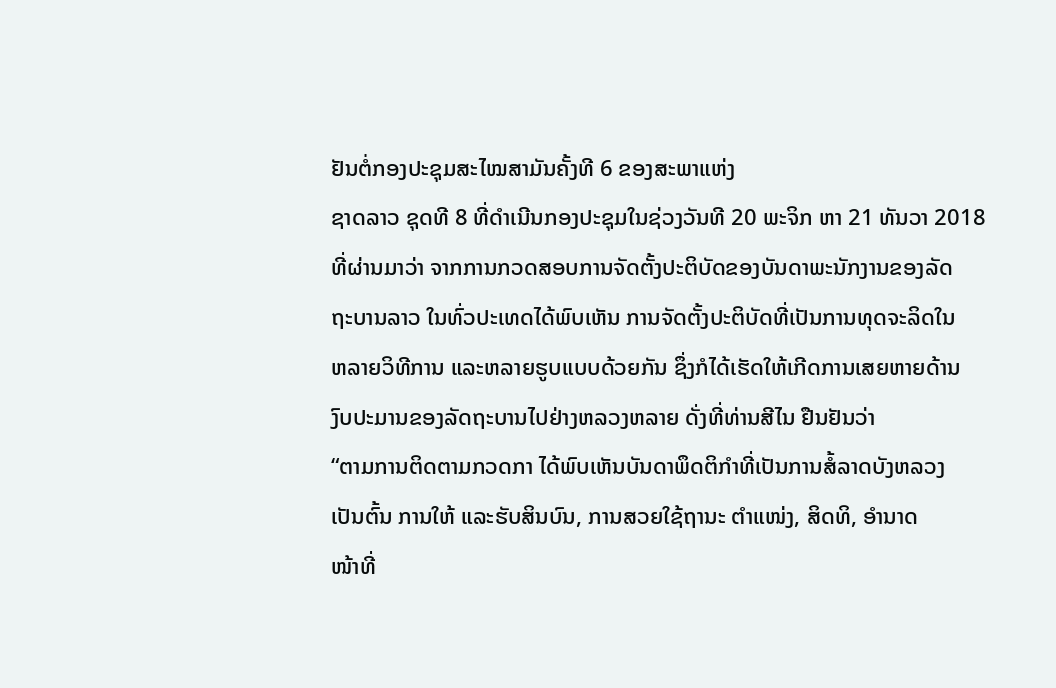ຢັນຕໍ່ກອງປະຊຸມສະໄໝສາມັນຄັ້ງທີ 6 ຂອງສະພາແຫ່ງ
ຊາດລາວ ຊຸດທີ 8 ທີ່ດຳເນີນກອງປະຊຸມໃນຊ່ວງວັນທີ 20 ພະຈິກ ຫາ 21 ທັນວາ 2018
ທີ່ຜ່ານມາວ່າ ຈາກການກວດສອບການຈັດຕັ້ງປະຕິບັດຂອງບັນດາພະນັກງານຂອງລັດ
ຖະບານລາວ ໃນທົ່ວປະເທດໄດ້ພົບເຫັນ ການຈັດຕັ້ງປະຕິບັດທີ່ເປັນການທຸດຈະລິດໃນ
ຫລາຍວິທີການ ແລະຫລາຍຮູບແບບດ້ວຍກັນ ຊຶ່ງກໍໄດ້ເຮັດໃຫ້ເກີດການເສຍຫາຍດ້ານ
ງົບປະມານຂອງລັດຖະບານໄປຢ່າງຫລວງຫລາຍ ດັ່ງທີ່ທ່ານສີໄນ ຢືນຢັນວ່າ
“ຕາມການຕິດຕາມກວດກາ ໄດ້ພົບເຫັນບັນດາພຶດຕິກຳທີ່ເປັນການສໍ້ລາດບັງຫລວງ
ເປັນຕົ້ນ ການໃຫ້ ແລະຮັບສິນບົນ, ການສວຍໃຊ້ຖານະ ຕຳແໜ່ງ, ສິດທິ, ອຳນາດ
ໜ້າທີ່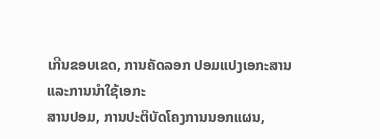ເກີນຂອບເຂດ, ການຄັດລອກ ປອມແປງເອກະສານ ແລະການນຳໃຊ້ເອກະ
ສານປອມ, ການປະຕິບັດໂຄງການນອກແຜນ,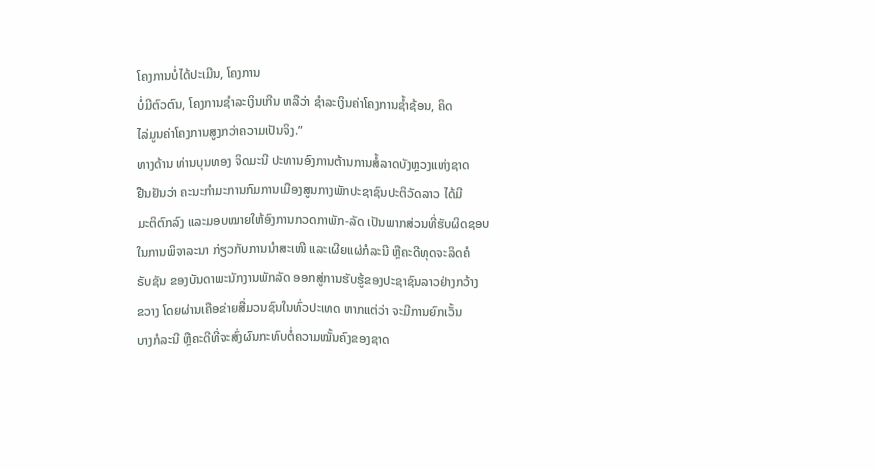ໂຄງການບໍ່ໄດ້ປະເມີນ, ໂຄງການ
ບໍ່ມີຕົວຕົນ, ໂຄງການຊຳລະເງິນເກີນ ຫລືວ່າ ຊຳລະເງິນຄ່າໂຄງການຊ້ຳຊ້ອນ, ຄິດ
ໄລ່ມູນຄ່າໂຄງການສູງກວ່າຄວາມເປັນຈິງ.”
ທາງດ້ານ ທ່ານບຸນທອງ ຈິດມະນີ ປະທານອົງການຕ້ານການສໍ້ລາດບັງຫຼວງແຫ່ງຊາດ
ຢືນຢັນວ່າ ຄະນະກຳມະການກົມການເມືອງສູນກາງພັກປະຊາຊົນປະຕິວັດລາວ ໄດ້ມີ
ມະຕິຕົກລົງ ແລະມອບໝາຍໃຫ້ອົງການກວດກາພັກ-ລັດ ເປັນພາກສ່ວນທີ່ຮັບຜິດຊອບ
ໃນການພິຈາລະນາ ກ່ຽວກັບການນຳສະເໜີ ແລະເຜີຍແຜ່ກໍລະນີ ຫຼືຄະດີທຸດຈະລິດຄໍ
ຣັບຊັນ ຂອງບັນດາພະນັກງານພັກລັດ ອອກສູ່ການຮັບຮູ້ຂອງປະຊາຊົນລາວຢ່າງກວ້າງ
ຂວາງ ໂດຍຜ່ານເຄືອຂ່າຍສື່ມວນຊົນໃນທົ່ວປະເທດ ຫາກແຕ່ວ່າ ຈະມີການຍົກເວັ້ນ
ບາງກໍລະນີ ຫຼືຄະດີທີ່ຈະສົ່ງຜົນກະທົບຕໍ່ຄວາມໝັ້ນຄົງຂອງຊາດ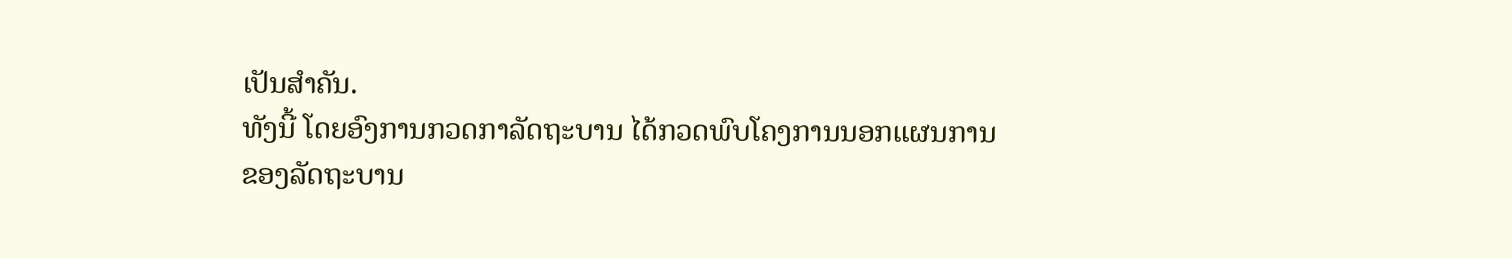ເປັນສຳຄັນ.
ທັງນີ້ ໂດຍອົງການກວດກາລັດຖະບານ ໄດ້ກວດພົບໂຄງການນອກແຜນການ
ຂອງລັດຖະບານ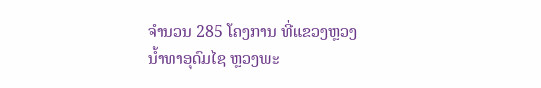ຈຳນວນ 285 ໂຄງການ ທີ່ແຂວງຫຼວງນ້ຳທາອຸດົມໄຊ ຫຼວງພະ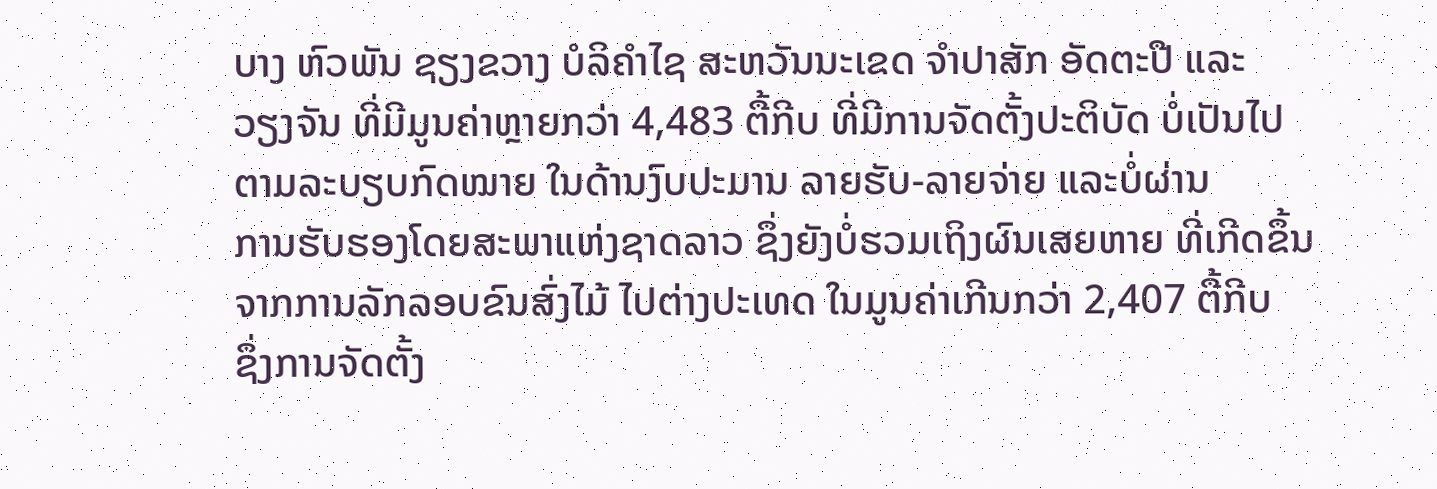ບາງ ຫົວພັນ ຊຽງຂວາງ ບໍລິຄຳໄຊ ສະຫວັນນະເຂດ ຈຳປາສັກ ອັດຕະປື ແລະ
ວຽງຈັນ ທີ່ມີມູນຄ່າຫຼາຍກວ່າ 4,483 ຕື້ກີບ ທີ່ມີການຈັດຕັ້ງປະຕິບັດ ບໍ່ເປັນໄປ
ຕາມລະບຽບກົດໝາຍ ໃນດ້ານງົບປະມານ ລາຍຮັບ-ລາຍຈ່າຍ ແລະບໍ່ຜ່ານ
ການຮັບຮອງໂດຍສະພາແຫ່ງຊາດລາວ ຊຶ່ງຍັງບໍ່ຮວມເຖິງຜົນເສຍຫາຍ ທີ່ເກີດຂຶ້ນ
ຈາກການລັກລອບຂົນສົ່ງໄມ້ ໄປຕ່າງປະເທດ ໃນມູນຄ່າເກີນກວ່າ 2,407 ຕື້ກີບ
ຊຶ່ງການຈັດຕັ້ງ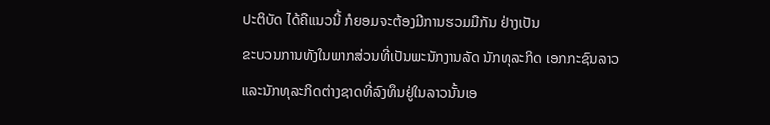ປະຕິບັດ ໄດ້ຄືແນວນີ້ ກໍຍອມຈະຕ້ອງມີການຮວມມືກັນ ຢ່າງເປັນ
ຂະບວນການທັງໃນພາກສ່ວນທີ່ເປັນພະນັກງານລັດ ນັກທຸລະກິດ ເອກກະຊົນລາວ
ແລະນັກທຸລະກິດຕ່າງຊາດທີ່ລົງທຶນຢູ່ໃນລາວນັ້ນເອ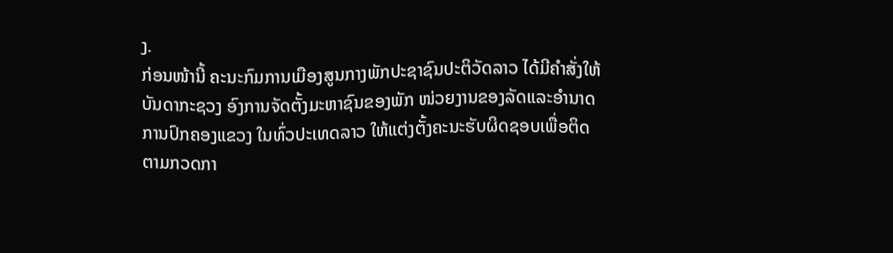ງ.
ກ່ອນໜ້ານີ້ ຄະນະກົມການເມືອງສູນກາງພັກປະຊາຊົນປະຕິວັດລາວ ໄດ້ມີຄຳສັ່ງໃຫ້
ບັນດາກະຊວງ ອົງການຈັດຕັ້ງມະຫາຊົນຂອງພັກ ໜ່ວຍງານຂອງລັດແລະອຳນາດ
ການປົກຄອງແຂວງ ໃນທົ່ວປະເທດລາວ ໃຫ້ແຕ່ງຕັ້ງຄະນະຮັບຜິດຊອບເພື່ອຕິດ
ຕາມກວດກາ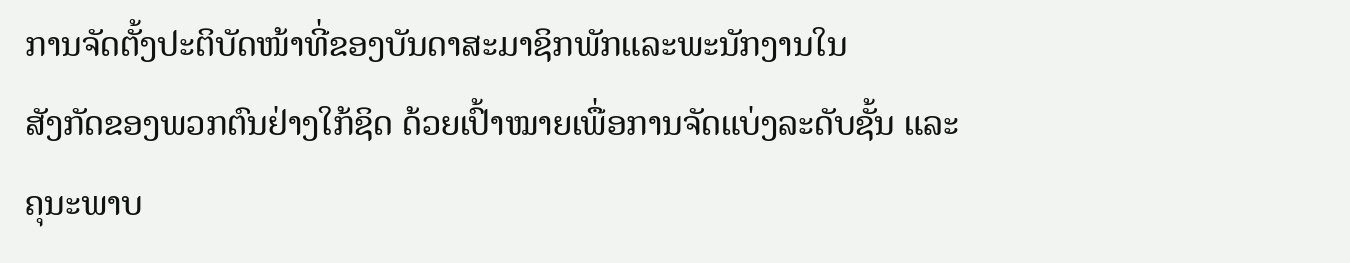ການຈັດຕັ້ງປະຕິບັດໜ້າທີ່ຂອງບັນດາສະມາຊິກພັກແລະພະນັກງານໃນ
ສັງກັດຂອງພວກຕົນຢ່າງໃກ້ຊິດ ດ້ວຍເປົ້າໝາຍເພື່ອການຈັດແບ່ງລະດັບຊັ້ນ ແລະ
ຄຸນະພາບ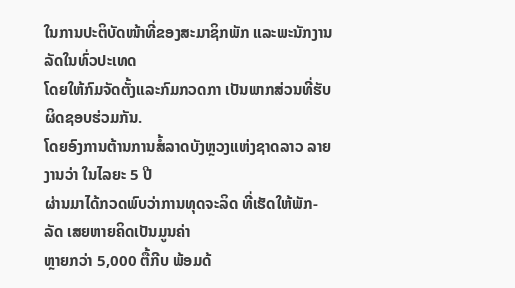ໃນການປະຕິບັດໜ້າທີ່ຂອງສະມາຊິກພັກ ແລະພະນັກງານລັດໃນທົ່ວປະເທດ
ໂດຍໃຫ້ກົມຈັດຕັ້ງແລະກົມກວດກາ ເປັນພາກສ່ວນທີ່ຮັບຜິດຊອບຮ່ວມກັນ.
ໂດຍອົງການຕ້ານການສໍ້ລາດບັງຫຼວງແຫ່ງຊາດລາວ ລາຍງານວ່າ ໃນໄລຍະ 5 ປີ
ຜ່ານມາໄດ້ກວດພົບວ່າການທຸດຈະລິດ ທີ່ເຮັດໃຫ້ພັກ-ລັດ ເສຍຫາຍຄິດເປັນມູນຄ່າ
ຫຼາຍກວ່າ 5,000 ຕື້ກີບ ພ້ອມດ້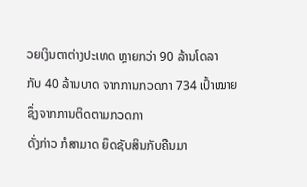ວຍເງິນຕາຕ່າງປະເທດ ຫຼາຍກວ່າ 90 ລ້ານໂດລາ
ກັບ 40 ລ້ານບາດ ຈາກການກວດກາ 734 ເປົ້າໝາຍ ຊຶ່ງຈາກການຕິດຕາມກວດກາ
ດັ່ງກ່າວ ກໍສາມາດ ຍຶດຊັບສິນກັບຄືນມາ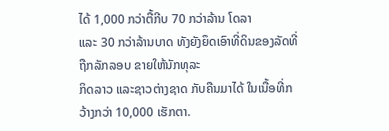ໄດ້ 1,000 ກວ່າຕື້ກີບ 70 ກວ່າລ້ານ ໂດລາ
ແລະ 30 ກວ່າລ້ານບາດ ທັງຍັງຍຶດເອົາທີ່ດິນຂອງລັດທີ່ຖືກລັກລອບ ຂາຍໃຫ້ນັກທຸລະ
ກິດລາວ ແລະຊາວຕ່າງຊາດ ກັບຄືນມາໄດ້ ໃນເນື້ອທີ່ກວ້າງກວ່າ 10,000 ເຮັກຕາ.